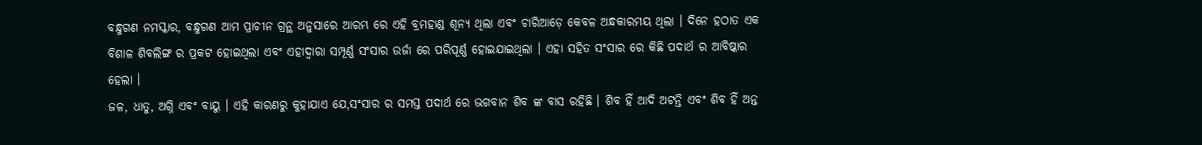ବନ୍ଧୁଗଣ ନମସ୍କାର, ବନ୍ଧୁଗଣ ଆମ ପ୍ରାଚୀନ ଗ୍ରନ୍ଥ ଅନୁସାରେ ଆରମ୍ଭ ରେ ଏହି ବ୍ରମହାଣ୍ଡ ଶୂନ୍ୟ ଥିଲା ଏବଂ ଚାରିଆଡ଼େ କେବଳ ଅନ୍ଧକାରମୟ ଥିଲା । ଦିନେ ହଠାତ ଏକ ବିଶାଳ ଶିବଲିଙ୍ଗ ର ପ୍ରକଟ ହୋଇଥିଲା ଏବଂ ଏହାଦ୍ବାରା ସମ୍ପୂର୍ଣ୍ଣ ସଂସାର ଉର୍ଜା ରେ ପରିପୂର୍ଣ୍ଣ ହୋଇଯାଇଥିଲା । ଏହା ସହିତ ସଂସାର ରେ କିଛି ପଦାର୍ଥ ର ଆବିଷ୍କାର ହେଲା ।
ଜଳ, ଧାତୁ, ଅଗ୍ନି ଏବଂ ବାୟୁ । ଏହି କାରଣରୁ କୁହାଯାଏ ଯେ,ସଂସାର ର ସମସ୍ତ ପଦାର୍ଥ ରେ ଭଗବାନ ଶିବ ଙ୍କ ବାସ ରହିଛି । ଶିବ ହିଁ ଆଦି ଅଟନ୍ତି ଏବଂ ଶିବ ହିଁ ଅନ୍ତ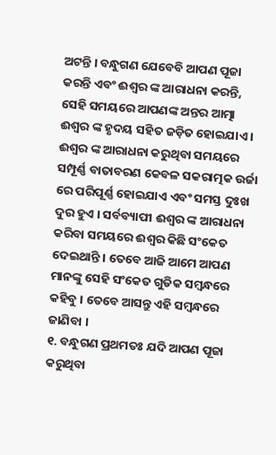ଅଟନ୍ତି । ବନ୍ଧୁଗଣ ଯେବେବି ଆପଣ ପୂଜା କରନ୍ତି ଏବଂ ଈଶ୍ୱର ଙ୍କ ଆରାଧନା କରନ୍ତି, ସେହି ସମୟରେ ଆପଣଙ୍କ ଅନ୍ତର ଆତ୍ମା ଈଶ୍ୱର ଙ୍କ ହୃଦୟ ସହିତ ଜଡ଼ିତ ହୋଇଯାଏ ।
ଈଶ୍ୱର ଙ୍କ ଆରାଧନା କରୁଥିବା ସମୟରେ ସମ୍ପୂର୍ଣ୍ଣ ବାତାବରଣ କେବଳ ସକରାତ୍ମକ ଉର୍ଜା ରେ ପରିପୂର୍ଣ୍ଣ ହୋଇଯାଏ ଏବଂ ସମସ୍ତ ଦୁଃଖ ଦୁର ହୁଏ । ସର୍ବବ୍ୟାପୀ ଈଶ୍ୱର ଙ୍କ ଆରାଧନା କରିବା ସମୟରେ ଈଶ୍ୱର କିଛି ସଂକେତ ଦେଇଥାନ୍ତି । ତେବେ ଆଜି ଆମେ ଆପଣ ମାନଙ୍କୁ ସେହି ସଂକେତ ଗୁଡିକ ସମ୍ବନ୍ଧରେ କହିବୁ । ତେବେ ଆସନ୍ତୁ ଏହି ସମ୍ବନ୍ଧରେ ଜାଣିବା ।
୧. ବନ୍ଧୁଗଣ ପ୍ରଥମତଃ ଯଦି ଆପଣ ପୂଜା କରୁଥିବା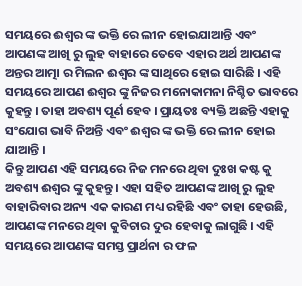ସମୟରେ ଈଶ୍ୱର ଙ୍କ ଭକ୍ତି ରେ ଲୀନ ହୋଇଯାଆନ୍ତି ଏବଂ ଆପଣଙ୍କ ଆଖି ରୁ ଲୁହ ବାହାରେ ତେବେ ଏହାର ଅର୍ଥ ଆପଣଙ୍କ ଅନ୍ତର ଆତ୍ମା ର ମିଲନ ଈଶ୍ୱର ଙ୍କ ସାଥିରେ ହୋଇ ସାରିଛି । ଏହି ସମୟରେ ଆପଣ ଈଶ୍ୱର ଙ୍କୁ ନିଜର ମନୋକାମନା ନିଶ୍ଚିତ ଭାବରେ କୁହନ୍ତୁ । ତାହା ଅବଶ୍ୟ ପୂର୍ଣ ହେବ । ପ୍ରାୟତଃ ବ୍ୟକ୍ତି ଅଛନ୍ତି ଏହାକୁ ସଂଯୋଗ ଭାବି ନିଅନ୍ତି ଏବଂ ଈଶ୍ୱର ଙ୍କ ଭକ୍ତି ରେ ଲୀନ ହୋଇ ଯାଆନ୍ତି ।
କିନ୍ତୁ ଆପଣ ଏହି ସମୟରେ ନିଜ ମନରେ ଥିବା ଦୁଃଖ କଷ୍ଟ କୁ ଅବଶ୍ୟ ଈଶ୍ୱର ଙ୍କୁ କୁହନ୍ତୁ । ଏହା ସହିତ ଆପଣଙ୍କ ଆଖି ରୁ ଲୁହ ବାହାରିବାର ଅନ୍ୟ ଏକ କାରଣ ମଧ୍ୟ ରହିଛି ଏବଂ ତାହା ହେଉଛି, ଆପଣଙ୍କ ମନରେ ଥିବା କୁବିଚାର ଦୁର ହେବାକୁ ଲାଗୁଛି । ଏହି ସମୟରେ ଆପଣଙ୍କ ସମସ୍ତ ପ୍ରାର୍ଥନା ର ଫଳ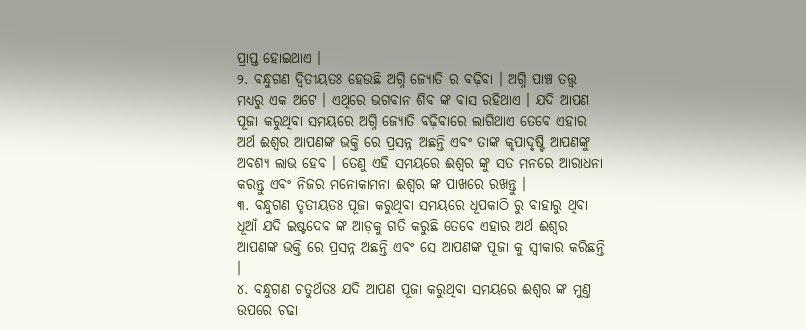ପ୍ରାପ୍ତ ହୋଇଥାଏ ।
୨. ବନ୍ଧୁଗଣ ଦ୍ବିତୀୟତଃ ହେଉଛି ଅଗ୍ନି ଜ୍ୟୋତି ର ବଢ଼ିବା । ଅଗ୍ନି ପାଞ୍ଚ ତତ୍ତ୍ୱ ମଧ୍ୟରୁ ଏକ ଅଟେ । ଏଥିରେ ଭଗବାନ ଶିବ ଙ୍କ ବାସ ରହିଥାଏ । ଯଦି ଆପଣ ପୂଜା କରୁଥିବା ସମୟରେ ଅଗ୍ନି ଜ୍ୟୋତି ବଢ଼ିବାରେ ଲାଗିଥାଏ ତେବେ ଏହାର ଅର୍ଥ ଈଶ୍ୱର ଆପଣଙ୍କ ଭକ୍ତି ରେ ପ୍ରସନ୍ନ ଅଛନ୍ତି ଏବଂ ତାଙ୍କ କୃପାଦୃଷ୍ଟି ଆପଣଙ୍କୁ ଅବଶ୍ୟ ଲାଭ ହେବ । ତେଣୁ ଏହି ସମୟରେ ଈଶ୍ୱର ଙ୍କୁ ସତ ମନରେ ଆରାଧନା କରନ୍ତୁ ଏବଂ ନିଜର ମନୋକାମନା ଈଶ୍ୱର ଙ୍କ ପାଖରେ ରଖନ୍ତୁ ।
୩. ବନ୍ଧୁଗଣ ତୃତୀୟତଃ ପୂଜା କରୁଥିବା ସମୟରେ ଧୂପକାଠି ରୁ ବାହାରୁ ଥିବା ଧୂଆଁ ଯଦି ଇଷ୍ଟଦେବ ଙ୍କ ଆଡ଼କୁ ଗତି କରୁଛି ତେବେ ଏହାର ଅର୍ଥ ଈଶ୍ୱର ଆପଣଙ୍କ ଭକ୍ତି ରେ ପ୍ରସନ୍ନ ଅଛନ୍ତି ଏବଂ ସେ ଆପଣଙ୍କ ପୂଜା କୁ ସ୍ୱୀକାର କରିଛନ୍ତି ।
୪. ବନ୍ଧୁଗଣ ଚତୁର୍ଥତଃ ଯଦି ଆପଣ ପୂଜା କରୁଥିବା ସମୟରେ ଈଶ୍ୱର ଙ୍କ ମୁଣ୍ତ ଉପରେ ଚଢା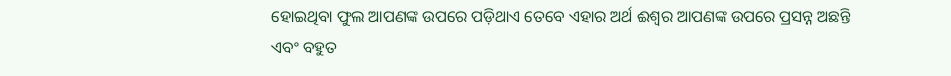ହୋଇଥିବା ଫୁଲ ଆପଣଙ୍କ ଉପରେ ପଡ଼ିଥାଏ ତେବେ ଏହାର ଅର୍ଥ ଈଶ୍ୱର ଆପଣଙ୍କ ଉପରେ ପ୍ରସନ୍ନ ଅଛନ୍ତି ଏବଂ ବହୁତ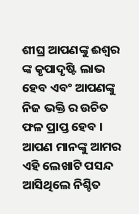ଶୀଘ୍ର ଆପଣଙ୍କୁ ଈଶ୍ୱର ଙ୍କ କୃପାଦୃଷ୍ଟି ଲାଭ ହେବ ଏବଂ ଆପଣଙ୍କୁ ନିଜ ଭକ୍ତି ର ଉଚିତ ଫଳ ପ୍ରାପ୍ତ ହେବ ।
ଆପଣ ମାନଙ୍କୁ ଆମର ଏହି ଲେଖାଟି ପସନ୍ଦ ଆସିଥିଲେ ନିଶ୍ଚିତ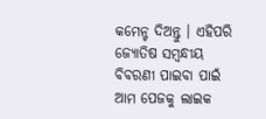କମେନ୍ଟ ଦିଅନ୍ତୁ । ଏହିପରି ଜ୍ଯୋତିଷ ସମ୍ବନ୍ଧୀୟ ବିବରଣୀ ପାଇବା ପାଇଁ ଆମ ପେଜକୁ ଲାଇକ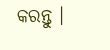କରନ୍ତୁ ।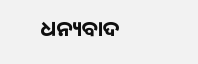ଧନ୍ୟବାଦ